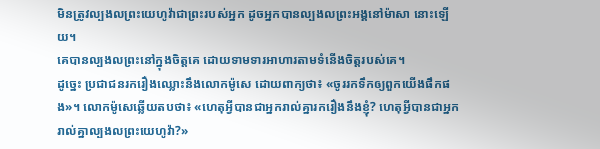មិនត្រូវល្បងលព្រះយេហូវ៉ាជាព្រះរបស់អ្នក ដូចអ្នកបានល្បងលព្រះអង្គនៅម៉ាសា នោះឡើយ។
គេបានល្បងលព្រះនៅក្នុងចិត្តគេ ដោយទាមទារអាហារតាមទំនើងចិត្តរបស់គេ។
ដូច្នេះ ប្រជាជនរករឿងឈ្លោះនឹងលោកម៉ូសេ ដោយពាក្យថា៖ «ចូររកទឹកឲ្យពួកយើងផឹកផង»។ លោកម៉ូសេឆ្លើយតបថា៖ «ហេតុអ្វីបានជាអ្នករាល់គ្នារករឿងនឹងខ្ញុំ? ហេតុអ្វីបានជាអ្នករាល់គ្នាល្បងលព្រះយេហូវ៉ា?»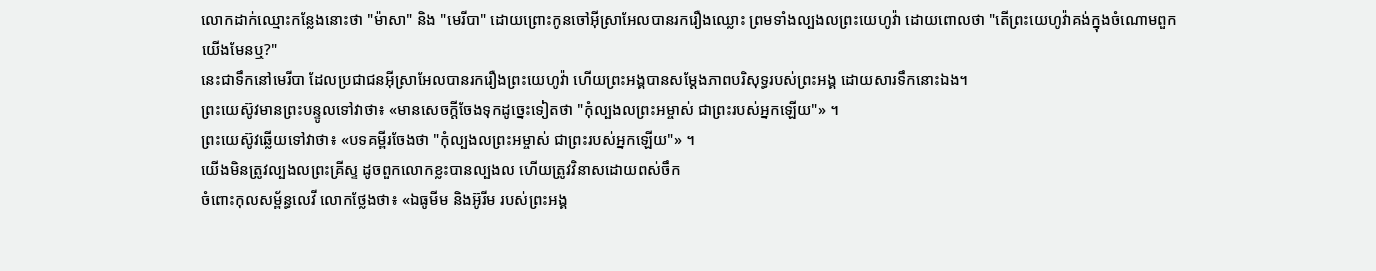លោកដាក់ឈ្មោះកន្លែងនោះថា "ម៉ាសា" និង "មេរីបា" ដោយព្រោះកូនចៅអ៊ីស្រាអែលបានរករឿងឈ្លោះ ព្រមទាំងល្បងលព្រះយេហូវ៉ា ដោយពោលថា "តើព្រះយេហូវ៉ាគង់ក្នុងចំណោមពួកយើងមែនឬ?"
នេះជាទឹកនៅមេរីបា ដែលប្រជាជនអ៊ីស្រាអែលបានរករឿងព្រះយេហូវ៉ា ហើយព្រះអង្គបានសម្ដែងភាពបរិសុទ្ធរបស់ព្រះអង្គ ដោយសារទឹកនោះឯង។
ព្រះយេស៊ូវមានព្រះបន្ទូលទៅវាថា៖ «មានសេចក្តីចែងទុកដូច្នេះទៀតថា "កុំល្បងលព្រះអម្ចាស់ ជាព្រះរបស់អ្នកឡើយ"» ។
ព្រះយេស៊ូវឆ្លើយទៅវាថា៖ «បទគម្ពីរចែងថា "កុំល្បងលព្រះអម្ចាស់ ជាព្រះរបស់អ្នកឡើយ"» ។
យើងមិនត្រូវល្បងលព្រះគ្រីស្ទ ដូចពួកលោកខ្លះបានល្បងល ហើយត្រូវវិនាសដោយពស់ចឹក
ចំពោះកុលសម្ព័ន្ធលេវី លោកថ្លែងថា៖ «ឯធូមីម និងអ៊ូរីម របស់ព្រះអង្គ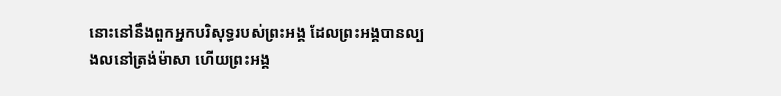នោះនៅនឹងពួកអ្នកបរិសុទ្ធរបស់ព្រះអង្គ ដែលព្រះអង្គបានល្បងលនៅត្រង់ម៉ាសា ហើយព្រះអង្គ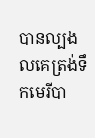បានល្បងលគេត្រង់ទឹកមេរីបា